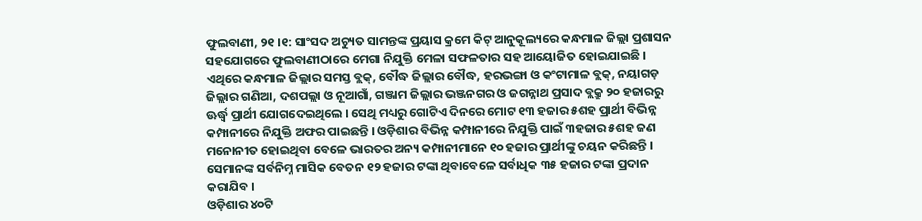ଫୁଲବାଣୀ, ୨୧ ।୧: ସାଂସଦ ଅଚ୍ୟୁତ ସାମନ୍ତଙ୍କ ପ୍ରୟାସ କ୍ରମେ କିଟ୍ ଆନୁକୂଲ୍ୟରେ କନ୍ଧମାଳ ଜିଲ୍ଲା ପ୍ରଶାସନ ସହଯୋଗରେ ଫୁଲବାଣୀଠାରେ ମେଗା ନିଯୁକ୍ତି ମେଳା ସଫଳତାର ସହ ଆୟୋଜିତ ହୋଇଯାଇଛି । ଏଥିରେ କନ୍ଧମାଳ ଜିଲ୍ଲାର ସମସ୍ତ ବ୍ଲକ୍, ବୌଦ୍ଧ ଜିଲ୍ଲାର ବୌଦ୍ଧ, ହରଭଙ୍ଗା ଓ କଂଟାମାଳ ବ୍ଲକ୍, ନୟାଗଡ଼ ଜିଲ୍ଲାର ଗଣିଆ, ଦଶପଲ୍ଲା ଓ ନୂଆଗାଁ, ଗଞ୍ଜାମ ଜିଲ୍ଲାର ଭଞ୍ଜନଗର ଓ ଜଗନ୍ନାଥ ପ୍ରସାଦ ବ୍ଲକ୍ରୁ ୨୦ ହଜାରରୁ ଊର୍ଦ୍ଧ୍ୱ ପ୍ରାର୍ଥୀ ଯୋଗଦେଇଥିଲେ । ସେଥି ମଧ୍ୟରୁ ଗୋଟିଏ ଦିନରେ ମୋଟ ୧୩ ହଜାର ୫ଶହ ପ୍ରାର୍ଥୀ ବିଭିନ୍ନ କମ୍ପାନୀରେ ନିଯୁକ୍ତି ଅଫର ପାଇଛନ୍ତି । ଓଡ଼ିଶାର ବିଭିନ୍ନ କମ୍ପାନୀରେ ନିଯୁକ୍ତି ପାଇଁ ୩ହଜାର ୫ଶହ ଜଣ ମନୋନୀତ ହୋଇଥିବା ବେଳେ ଭାରତର ଅନ୍ୟ କମ୍ପାନୀମାନେ ୧୦ ହଜାର ପ୍ରାର୍ଥୀଙ୍କୁ ଚୟନ କରିଛନ୍ତି । ସେମାନଙ୍କ ସର୍ବନିମ୍ନ ମାସିକ ବେତନ ୧୨ ହଜାର ଟଙ୍କା ଥିବାବେଳେ ସର୍ବାଧିକ ୩୫ ହଜାର ଟଙ୍କା ପ୍ରଦାନ କରାଯିବ ।
ଓଡ଼ିଶାର ୪୦ଟି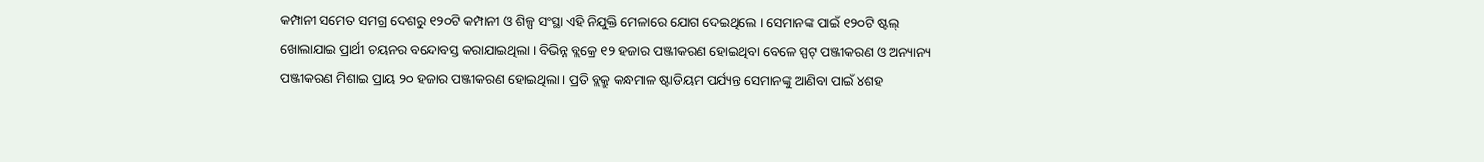କମ୍ପାନୀ ସମେତ ସମଗ୍ର ଦେଶରୁ ୧୨୦ଟି କମ୍ପାନୀ ଓ ଶିଳ୍ପ ସଂସ୍ଥା ଏହି ନିଯୁକ୍ତି ମେଳାରେ ଯୋଗ ଦେଇଥିଲେ । ସେମାନଙ୍କ ପାଇଁ ୧୨୦ଟି ଷ୍ଟଲ୍ ଖୋଲାଯାଇ ପ୍ରାର୍ଥୀ ଚୟନର ବନ୍ଦୋବସ୍ତ କରାଯାଇଥିଲା । ବିଭିନ୍ନ ବ୍ଲକ୍ରେ ୧୨ ହଜାର ପଞ୍ଜୀକରଣ ହୋଇଥିବା ବେଳେ ସ୍ପଟ୍ ପଞ୍ଜୀକରଣ ଓ ଅନ୍ୟାନ୍ୟ ପଞ୍ଜୀକରଣ ମିଶାଇ ପ୍ରାୟ ୨୦ ହଜାର ପଞ୍ଜୀକରଣ ହୋଇଥିଲା । ପ୍ରତି ବ୍ଲକ୍ରୁ କନ୍ଧମାଳ ଷ୍ଟାଡିୟମ ପର୍ଯ୍ୟନ୍ତ ସେମାନଙ୍କୁ ଆଣିବା ପାଇଁ ୪ଶହ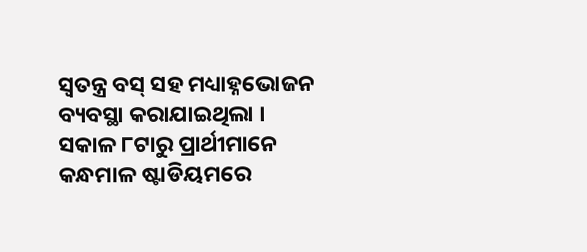ସ୍ୱତନ୍ତ୍ର ବସ୍ ସହ ମଧ୍ୟାହ୍ନଭୋଜନ ବ୍ୟବସ୍ଥା କରାଯାଇଥିଲା । ସକାଳ ୮ଟାରୁ ପ୍ରାର୍ଥୀମାନେ କନ୍ଧମାଳ ଷ୍ଟାଡିୟମରେ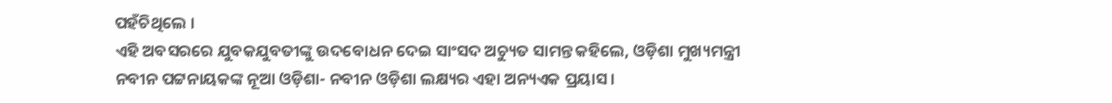ପହଁଚିଥିଲେ ।
ଏହି ଅବସରରେ ଯୁବକଯୁବତୀଙ୍କୁ ଉଦବୋଧନ ଦେଇ ସାଂସଦ ଅଚ୍ୟୁତ ସାମନ୍ତ କହିଲେ, ଓଡ଼ିଶା ମୁଖ୍ୟମନ୍ତ୍ରୀ ନବୀନ ପଟ୍ଟନାୟକଙ୍କ ନୂଆ ଓଡ଼ିଶା- ନବୀନ ଓଡ଼ିଶା ଲକ୍ଷ୍ୟର ଏହା ଅନ୍ୟଏକ ପ୍ରୟାସ ।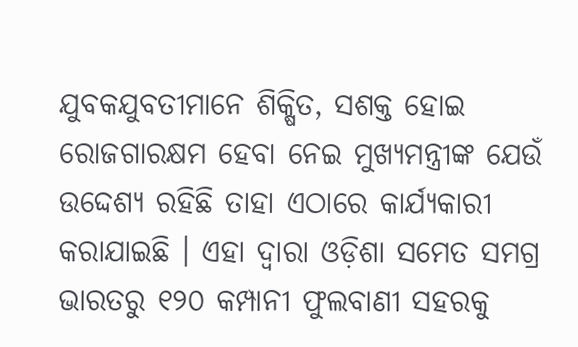ଯୁବକଯୁବତୀମାନେ ଶିକ୍ଷିତ, ସଶକ୍ତ ହୋଇ ରୋଜଗାରକ୍ଷମ ହେବା ନେଇ ମୁଖ୍ୟମନ୍ତ୍ରୀଙ୍କ ଯେଉଁ ଉଦ୍ଦେଶ୍ୟ ରହିଛି ତାହା ଏଠାରେ କାର୍ଯ୍ୟକାରୀ କରାଯାଇଛି । ଏହା ଦ୍ୱାରା ଓଡ଼ିଶା ସମେତ ସମଗ୍ର ଭାରତରୁ ୧୨୦ କମ୍ପାନୀ ଫୁଲବାଣୀ ସହରକୁ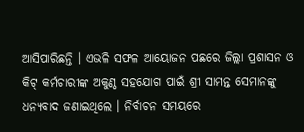ଆସିପାରିଛନ୍ତି । ଏଭଳି ସଫଳ ଆୟୋଜନ ପଛରେ ଜିଲ୍ଲା ପ୍ରଶାସନ ଓ କିଟ୍ କର୍ମଚାରୀଙ୍କ ଅକୁଣ୍ଠ ସହଯୋଗ ପାଇଁ ଶ୍ରୀ ସାମନ୍ତ ସେମାନଙ୍କୁ ଧନ୍ୟବାଦ ଜଣାଇଥିଲେ । ନିର୍ବାଚନ ସମୟରେ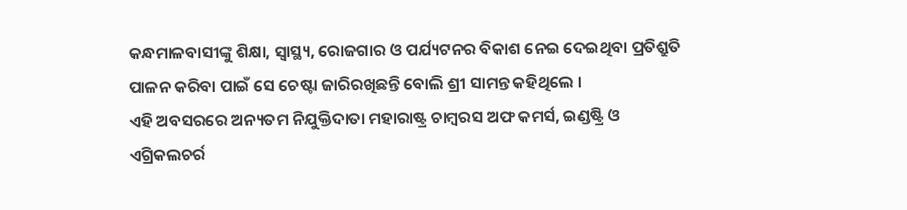କନ୍ଧମାଳବାସୀଙ୍କୁ ଶିକ୍ଷା, ସ୍ୱାସ୍ଥ୍ୟ, ରୋଜଗାର ଓ ପର୍ଯ୍ୟଟନର ବିକାଶ ନେଇ ଦେଇଥିବା ପ୍ରତିଶ୍ରୁତି ପାଳନ କରିବା ପାଇଁ ସେ ଚେଷ୍ଟା ଜାରିରଖିଛନ୍ତି ବୋଲି ଶ୍ରୀ ସାମନ୍ତ କହିଥିଲେ ।
ଏହି ଅବସରରେ ଅନ୍ୟତମ ନିଯୁକ୍ତିଦାତା ମହାରାଷ୍ଟ୍ର ଚାମ୍ବରସ ଅଫ କମର୍ସ, ଇଣ୍ଡଷ୍ଟ୍ରି ଓ ଏଗ୍ରିକଲଚର୍ର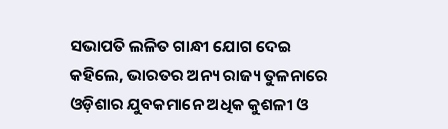ସଭାପତି ଲଳିତ ଗାନ୍ଧୀ ଯୋଗ ଦେଇ କହିଲେ, ଭାରତର ଅନ୍ୟ ରାଜ୍ୟ ତୁଳନାରେ ଓଡ଼ିଶାର ଯୁବକମାନେ ଅଧିକ କୁଶଳୀ ଓ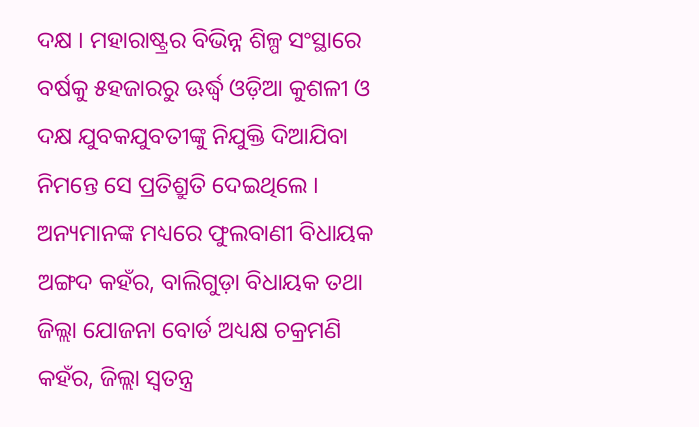ଦକ୍ଷ । ମହାରାଷ୍ଟ୍ରର ବିଭିନ୍ନ ଶିଳ୍ପ ସଂସ୍ଥାରେ ବର୍ଷକୁ ୫ହଜାରରୁ ଊର୍ଦ୍ଧ୍ୱ ଓଡ଼ିଆ କୁଶଳୀ ଓ ଦକ୍ଷ ଯୁବକଯୁବତୀଙ୍କୁ ନିଯୁକ୍ତି ଦିଆଯିବା ନିମନ୍ତେ ସେ ପ୍ରତିଶ୍ରୁତି ଦେଇଥିଲେ । ଅନ୍ୟମାନଙ୍କ ମଧ୍ୟରେ ଫୁଲବାଣୀ ବିଧାୟକ ଅଙ୍ଗଦ କହଁର, ବାଲିଗୁଡ଼ା ବିଧାୟକ ତଥା ଜିଲ୍ଲା ଯୋଜନା ବୋର୍ଡ ଅଧ୍ୟକ୍ଷ ଚକ୍ରମଣି କହଁର, ଜିଲ୍ଲା ସ୍ୱତନ୍ତ୍ର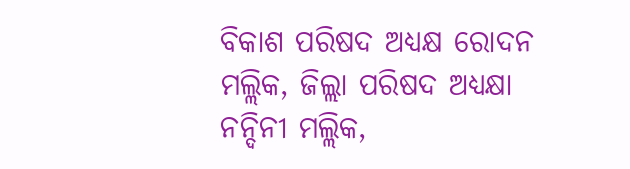ବିକାଶ ପରିଷଦ ଅଧ୍ୟକ୍ଷ ରୋଦନ ମଲ୍ଲିକ, ଜିଲ୍ଲା ପରିଷଦ ଅଧ୍ୟକ୍ଷା ନନ୍ଦିନୀ ମଲ୍ଲିକ,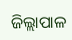ଜିଲ୍ଲାପାଳ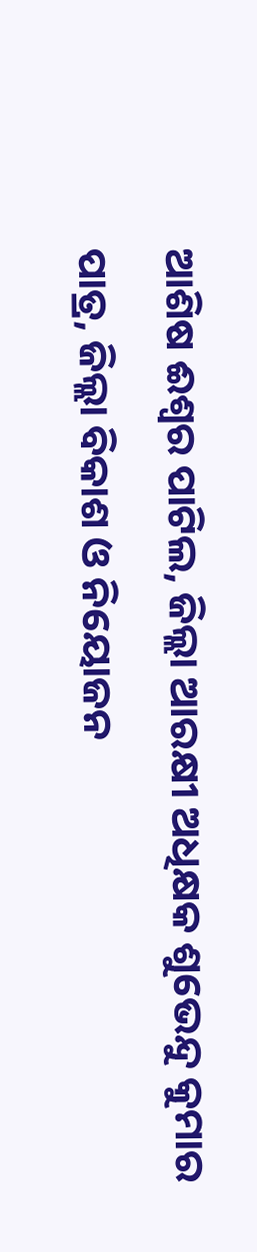ଆଶିଷ ଈଶ୍ୱର ପାଟିଲ, ଜିଲ୍ଲା ଆରକ୍ଷୀ ଅଧିକ୍ଷକ ଶୁଭେନ୍ଦୁ କୁମାର ପାତ୍ର, ଜିଲ୍ଲା ବିକାଶ ଓ ନିୟୋଜନ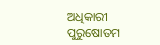ଅଧିକାରୀ ପୁରୁଷୋତମ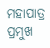ମହାପାତ୍ର ପ୍ରମୁଖ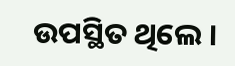ଉପସ୍ଥିତ ଥିଲେ ।